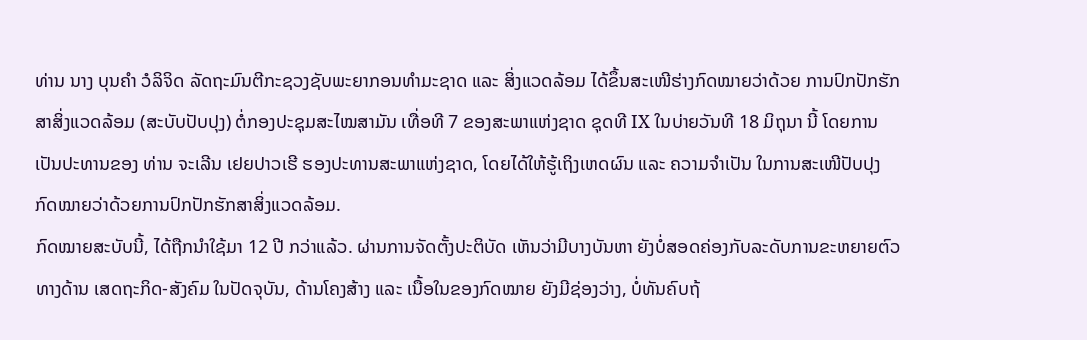ທ່ານ ນາງ ບຸນຄໍາ ວໍລິຈິດ ລັດຖະມົນຕີກະຊວງຊັບພະຍາກອນທໍາມະຊາດ ແລະ ສິ່ງແວດລ້ອມ ໄດ້ຂຶ້ນສະເໜີຮ່າງກົດໝາຍວ່າດ້ວຍ ການປົກປັກຮັກສາສິ່ງແວດລ້ອມ (ສະບັບປັບປຸງ) ຕໍ່ກອງປະຊຸມສະໄໝສາມັນ ເທື່ອທີ 7 ຂອງສະພາແຫ່ງຊາດ ຊຸດທີ IX ໃນບ່າຍວັນທີ 18 ມິຖຸນາ ນີ້ ໂດຍການເປັນປະທານຂອງ ທ່ານ ຈະເລີນ ເຢຍປາວເຮີ ຮອງປະທານສະພາແຫ່ງຊາດ, ໂດຍໄດ້ໃຫ້ຮູ້ເຖິງເຫດຜົນ ແລະ ຄວາມຈໍາເປັນ ໃນການສະເໜີປັບປຸງກົດໝາຍວ່າດ້ວຍການປົກປັກຮັກສາສິ່ງແວດລ້ອມ.
ກົດໝາຍສະບັບນີ້, ໄດ້ຖືກນໍາໃຊ້ມາ 12 ປີ ກວ່າແລ້ວ. ຜ່ານການຈັດຕັ້ງປະຕິບັດ ເຫັນວ່າມີບາງບັນຫາ ຍັງບໍ່ສອດຄ່ອງກັບລະດັບການຂະຫຍາຍຕົວທາງດ້ານ ເສດຖະກິດ-ສັງຄົມ ໃນປັດຈຸບັນ, ດ້ານໂຄງສ້າງ ແລະ ເນື້ອໃນຂອງກົດໝາຍ ຍັງມີຊ່ອງວ່າງ, ບໍ່ທັນຄົບຖ້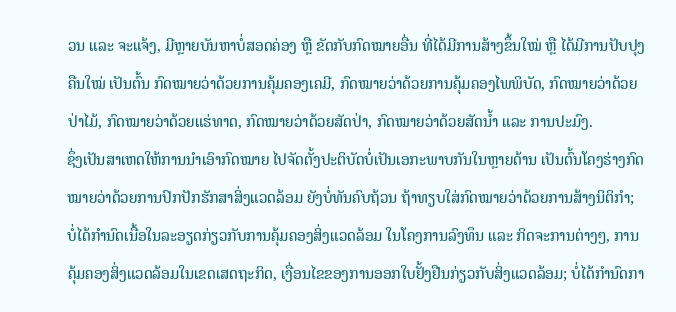ວນ ແລະ ຈະແຈ້ງ, ມີຫຼາຍບັນຫາບໍ່ສອດຄ່ອງ ຫຼື ຂັດກັບກົດໝາຍອື່ນ ທີ່ໄດ້ມີການສ້າງຂຶ້ນໃໝ່ ຫຼື ໄດ້ມີການປັບປຸງຄືນໃໝ່ ເປັນຕົ້ນ ກົດໝາຍວ່າດ້ວຍການຄຸ້ມຄອງເຄມີ, ກົດໝາຍວ່າດ້ວຍການຄຸ້ມຄອງໄພພິບັດ, ກົດໝາຍວ່າດ້ວຍປ່າໄມ້, ກົດໝາຍວ່າດ້ວຍແຮ່ທາດ, ກົດໝາຍວ່າດ້ວຍສັດປ່າ, ກົດໝາຍວ່າດ້ວຍສັດນໍ້າ ແລະ ການປະມົງ.
ຊຶ່ງເປັນສາເຫດໃຫ້ການນໍາເອົາກົດໝາຍ ໄປຈັດຕັ້ງປະຕິບັດບໍ່ເປັນເອກະພາບກັນໃນຫຼາຍດ້ານ ເປັນຕົ້ນໂຄງຮ່າງກົດໝາຍວ່າດ້ວຍການປົກປັກຮັກສາສິ່ງແວດລ້ອມ ຍັງບໍ່ທັນຄົບຖ້ວນ ຖ້າທຽບໃສ່ກົດໝາຍວ່າດ້ວຍການສ້າງນິຕິກໍາ; ບໍ່ໄດ້ກໍານົດເນື້ອໃນລະອຽດກ່ຽວກັບການຄຸ້ມຄອງສິ່ງແວດລ້ອມ ໃນໂຄງການລົງທຶນ ແລະ ກິດຈະການຕ່າງໆ, ການຄຸ້ມຄອງສິ່ງແວດລ້ອມໃນເຂດເສດຖະກິດ, ເງື່ອນໄຂຂອງການອອກໃບຢັ້ງຢືນກ່ຽວກັບສິ່ງແວດລ້ອມ; ບໍ່ໄດ້ກໍານົດກາ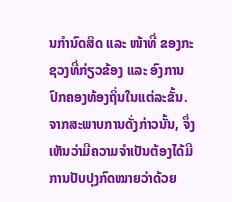ນກໍານົດສິດ ແລະ ໜ້າທີ່ ຂອງກະຊວງທີ່ກ່ຽວຂ້ອງ ແລະ ອົງການປົກຄອງທ້ອງຖິ່ນໃນແຕ່ລະຂັ້ນ. ຈາກສະພາບການດັ່ງກ່າວນັ້ນ, ຈຶ່ງເຫັນວ່າມີຄວາມຈໍາເປັນຕ້ອງໄດ້ມີການປັບປຸງກົດໝາຍວ່າດ້ວຍ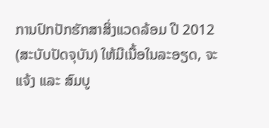ການປົກປັກຮັກສາສິ່ງແວດລ້ອມ ປີ 2012 (ສະບັບປັດຈຸບັນ) ໃຫ້ມີເນື້ອໃນລະອຽດ, ຈະແຈ້ງ ແລະ ສົມບູ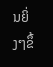ນຍິ່ງໆຂຶ້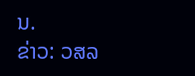ນ.
ຂ່າວ: ວສລ